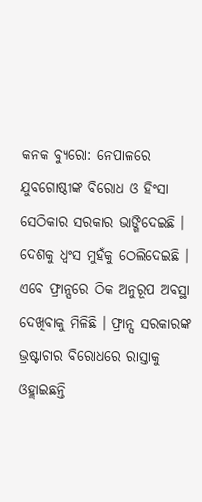କନକ ବ୍ୟୁରୋ: ନେପାଳରେ ଯୁବଗୋଷ୍ଠୀଙ୍କ ବିରୋଧ ଓ ହିଂସା ସେଠିକାର ସରକାର ଭାଙ୍ଗିଦେଇଛି । ଦେଶକୁ ଧ୍ବଂସ ମୁହଁକୁ ଠେଲିଦେଇଛି । ଏବେ ଫ୍ରାନ୍ସରେ ଠିକ ଅନୁରୂପ ଅବସ୍ଥା ଦେଖିବାକୁ ମିଳିଛି । ଫ୍ରାନ୍ସ ସରକାରଙ୍କ ଭ୍ରଷ୍ଟାଚାର ବିରୋଧରେ ରାସ୍ତାକୁ ଓହ୍ଲାଇଛନ୍ତି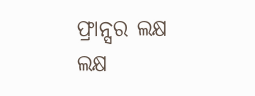ଫ୍ରାନ୍ସର ଲକ୍ଷ ଲକ୍ଷ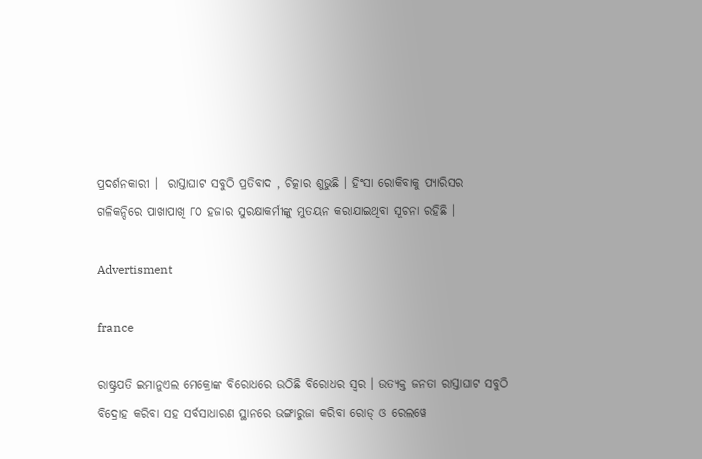ପ୍ରଦର୍ଶନକାରୀ ।  ରାସ୍ତାଘାଟ ସବୁଠି ପ୍ରତିବାଦ , ଚିତ୍କାର ଶୁଭୁଛି । ହିଂସା ରୋକିବାକୁ ପ୍ୟାରିସର ଗଳିକନ୍ଦିରେ ପାଖାପାଖି ୮୦ ହଜାର ସୁରକ୍ଷାକର୍ମୀଙ୍କୁ ମୁତୟନ କରାଯାଇଥିବା ସୂଚନା ରହିଛି ।

Advertisment

france

ରାଷ୍ଟ୍ରପତି ଇମାନୁଏଲ ମେକ୍ରୋଙ୍କ ବିରୋଧରେ ଉଠିଛି ବିରୋଧର ସ୍ବର । ଉତ୍ୟକ୍ତ ଜନତା ରାସ୍ତାଘାଟ ସବୁଠି ବିଦ୍ରୋହ କରିବା ସହ ସର୍ବସାଧାରଣ ସ୍ଥାନରେ ଭଙ୍ଗାରୁଜା କରିବା ରୋଡ୍ ଓ ରେଲୱେ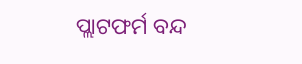ପ୍ଲାଟଫର୍ମ ବନ୍ଦ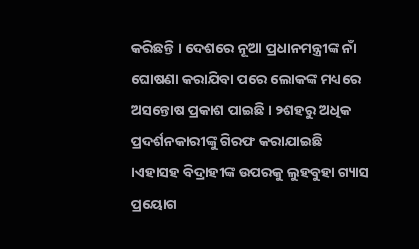କରିଛନ୍ତି । ଦେଶରେ ନୂଆ ପ୍ରଧାନମନ୍ତ୍ରୀଙ୍କ ନାଁ ଘୋଷଣା କରାଯିବା ପରେ ଲୋକଙ୍କ ମଧ୍ୟରେ ଅସନ୍ତୋଷ ପ୍ରକାଶ ପାଇଛି । ୨ଶହରୁ ଅଧିକ ପ୍ରଦର୍ଶନକାରୀଙ୍କୁ ଗିରଫ କରାଯାଇଛି ।ଏହାସହ ବିଦ୍ରାହୀଙ୍କ ଉପରକୁ ଲୁହବୁହା ଗ୍ୟାସ ପ୍ରୟୋଗ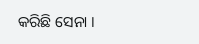କରିଛି ସେନା ।